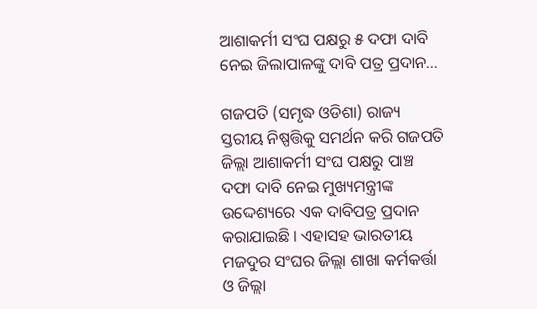ଆଶାକର୍ମୀ ସଂଘ ପକ୍ଷରୁ ୫ ଦଫା ଦାବି ନେଇ ଜିଲାପାଳଙ୍କୁ ଦାବି ପତ୍ର ପ୍ରଦାନ…

ଗଜପତି (ସମୃଦ୍ଧ ଓଡିଶା) ରାଜ୍ୟ ସ୍ତରୀୟ ନିଷ୍ପତ୍ତିକୁ ସମର୍ଥନ କରି ଗଜପତି ଜିଲ୍ଲା ଆଶାକର୍ମୀ ସଂଘ ପକ୍ଷରୁ ପାଞ୍ଚ ଦଫା ଦାବି ନେଇ ମୁଖ୍ୟମନ୍ତ୍ରୀଙ୍କ ଉଦ୍ଦେଶ୍ୟରେ ଏକ ଦାବିପତ୍ର ପ୍ରଦାନ କରାଯାଇଛି । ଏହାସହ ଭାରତୀୟ ମଜଦୁର ସଂଘର ଜିଲ୍ଲା ଶାଖା କର୍ମକର୍ତ୍ତା ଓ ଜିଲ୍ଲା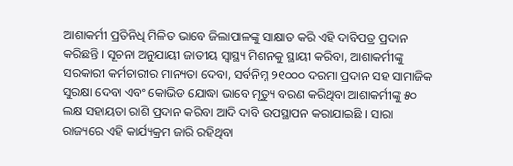ଆଶାକର୍ମୀ ପ୍ରତିନିଧି ମିଳିତ ଭାବେ ଜିଲାପାଳଙ୍କୁ ସାକ୍ଷାତ କରି ଏହି ଦାବିପତ୍ର ପ୍ରଦାନ କରିଛନ୍ତି । ସୂଚନା ଅନୁଯାୟୀ ଜାତୀୟ ସ୍ୱାସ୍ଥ୍ୟ ମିଶନକୁ ସ୍ଥାୟୀ କରିବା, ଆଶାକର୍ମୀଙ୍କୁ ସରକାରୀ କର୍ମଚାରୀର ମାନ୍ୟତା ଦେବା, ସର୍ବନିମ୍ନ ୨୧୦୦୦ ଦରମା ପ୍ରଦାନ ସହ ସାମାଜିକ ସୁରକ୍ଷା ଦେବା ଏବଂ କୋଭିଡ ଯୋଦ୍ଧା ଭାବେ ମୃତ୍ୟୁ ବରଣ କରିଥିବା ଆଶାକର୍ମୀଙ୍କୁ ୫୦ ଲକ୍ଷ ସହାୟତା ରାଶି ପ୍ରଦାନ କରିବା ଆଦି ଦାବି ଉପସ୍ଥାପନ କରାଯାଇଛି । ସାରା ରାଜ୍ୟରେ ଏହି କାର୍ଯ୍ୟକ୍ରମ ଜାରି ରହିଥିବା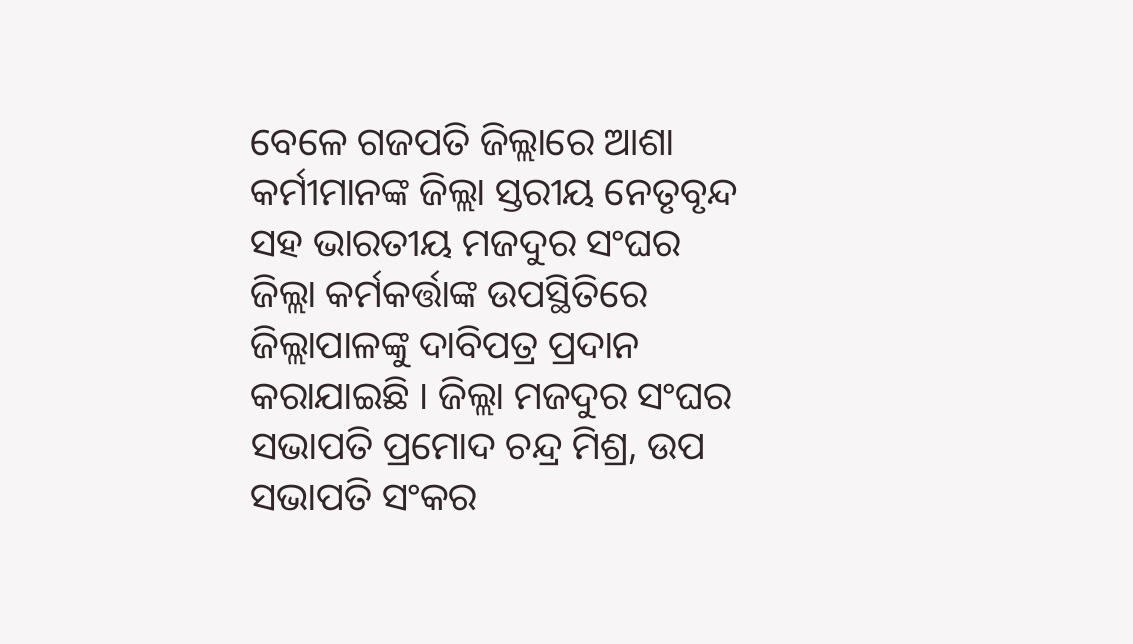ବେଳେ ଗଜପତି ଜିଲ୍ଲାରେ ଆଶା କର୍ମୀମାନଙ୍କ ଜିଲ୍ଲା ସ୍ତରୀୟ ନେତୃବୃନ୍ଦ ସହ ଭାରତୀୟ ମଜଦୁର ସଂଘର ଜିଲ୍ଲା କର୍ମକର୍ତ୍ତାଙ୍କ ଉପସ୍ଥିତିରେ ଜିଲ୍ଲାପାଳଙ୍କୁ ଦାବିପତ୍ର ପ୍ରଦାନ କରାଯାଇଛି । ଜିଲ୍ଲା ମଜଦୁର ସଂଘର ସଭାପତି ପ୍ରମୋଦ ଚନ୍ଦ୍ର ମିଶ୍ର, ଉପ ସଭାପତି ସଂକର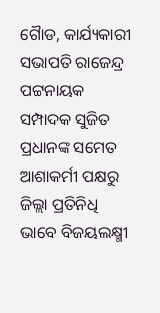ଗୈାଡ, କାର୍ଯ୍ୟକାରୀ ସଭାପତି ରାଜେନ୍ଦ୍ର ପଟ୍ଟନାୟକ ସମ୍ପାଦକ ସୁଜିତ ପ୍ରଧାନଙ୍କ ସମେତ ଆଶାକର୍ମୀ ପକ୍ଷରୁ ଜିଲ୍ଲା ପ୍ରତିନିଧି ଭାବେ ବିଜୟଲକ୍ଷ୍ମୀ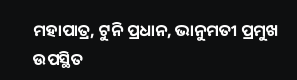ମହାପାତ୍ର, ଟୁନି ପ୍ରଧାନ, ଭାନୁମତୀ ପ୍ରମୁଖ ଉପସ୍ଥିତ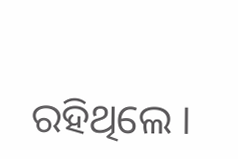ରହିଥିଲେ ।